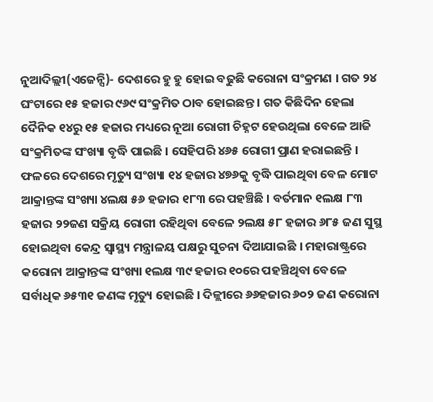ନୁଆଦିଲ୍ଲୀ(ଏଜେନ୍ସି)- ଦେଶରେ ହୁ ହୁ ହୋଇ ବଢୁଛି କରୋନା ସଂକ୍ରମଣ । ଗତ ୨୪ ଘଂଟାରେ ୧୫ ହଜାର ୯୬୯ ସଂକ୍ରମିତ ଠାବ ହୋଇଛନ୍ତ । ଗତ କିଛିଦିନ ହେଲା ଦୈନିକ ୧୪ରୁ ୧୫ ହଜାର ମଧ୍ୟରେ ନୂଆ ରୋଗୀ ଚିହ୍ନଟ ହେଉଥିଲା ବେଳେ ଆଜି ସଂକ୍ରମିତଙ୍କ ସଂଖ୍ୟା ବୃଦ୍ଧି ପାଇଛି । ସେହିପରି ୪୬୫ ରୋଗୀ ପ୍ରାଣ ହରାଇଛନ୍ତି । ଫଳରେ ଦେଶରେ ମୃତ୍ୟୁ ସଂଖ୍ୟା ୧୪ ହଜାର ୪୭୬କୁ ବୃଦ୍ଧି ପାଇଥିବା ବେଳ ମୋଟ ଆକ୍ରାନ୍ତଙ୍କ ସଂଖ୍ୟା ୪ଲକ୍ଷ ୫୬ ହଜାର ୧୮୩ ରେ ପହଞ୍ଚିଛି । ବର୍ତମାନ ୧ଲକ୍ଷ ୮୩ ହଜାର ୨୨ଜଣ ସକ୍ରିୟ ରୋଗୀ ରହିଥିବା ବେଳେ ୨ଲକ୍ଷ ୫୮ ହଜାର ୬୮୫ ଜଣ ସୁସ୍ଥ ହୋଇଥିବା କେନ୍ଦ୍ର ସ୍ୱାସ୍ଥ୍ୟ ମନ୍ତ୍ରାଳୟ ପକ୍ଷରୁ ସୁଚନା ଦିଆଯାଇଛି । ମହାରାଷ୍ଟ୍ରରେ କରୋନା ଆକ୍ରାନ୍ତଙ୍କ ସଂଖ୍ୟା ୧ଲକ୍ଷ ୩୯ ହଜାର ୧୦ରେ ପହଞ୍ଚିଥିବା ବେଳେ ସର୍ବାଧିକ ୬୫୩୧ ଜଣଙ୍କ ମୃତ୍ୟୁ ହୋଇଛି । ଦିଳ୍ଲୀରେ ୬୬ହଜାର ୬୦୨ ଜଣ କରୋନା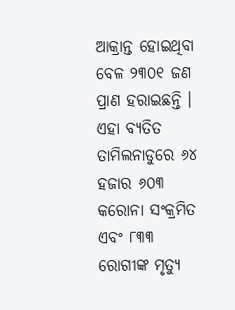ଆକ୍ରାନ୍ତ ହୋଇଥିବା ବେଳ ୨୩୦୧ ଜଣ ପ୍ରାଣ ହରାଇଛନ୍ତି । ଏହା ବ୍ୟତିତ ତାମିଲନାଡୁରେ ୬୪ ହଜାର ୬୦୩ କରୋନା ସଂକ୍ରମିତ ଏବଂ ୮୩୩ ରୋଗୀଙ୍କ ମୃତ୍ୟୁ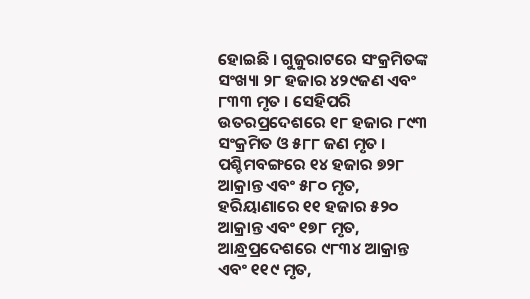ହୋଇଛି । ଗୁଜୁରାଟରେ ସଂକ୍ରମିତଙ୍କ ସଂଖ୍ୟା ୨୮ ହଜାର ୪୨୯ଜଣ ଏବଂ ୮୩୩ ମୃତ । ସେହିପରି ଉତରପ୍ରଦେଶରେ ୧୮ ହଜାର ୮୯୩ ସଂକ୍ରମିତ ଓ ୫୮୮ ଜଣ ମୃତ । ପଶ୍ଚିମବଙ୍ଗରେ ୧୪ ହଜାର ୭୨୮ ଆକ୍ରାନ୍ତ ଏବଂ ୫୮୦ ମୃତ, ହରିୟାଣାରେ ୧୧ ହଜାର ୫୨୦ ଆକ୍ରାନ୍ତ ଏବଂ ୧୭୮ ମୃତ, ଆନ୍ଧ୍ରପ୍ରଦେଶରେ ୯୮୩୪ ଆକ୍ରାନ୍ତ ଏବଂ ୧୧୯ ମୃତ,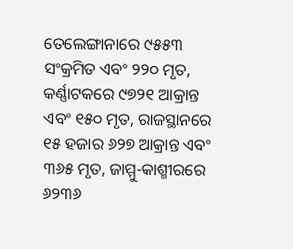ତେଲେଙ୍ଗାନାରେ ୯୫୫୩ ସଂକ୍ରମିତ ଏବଂ ୨୨୦ ମୃତ, କର୍ଣ୍ଣାଟକରେ ୯୭୨୧ ଆକ୍ରାନ୍ତ ଏବଂ ୧୫୦ ମୃତ, ରାଜସ୍ଥାନରେ ୧୫ ହଜାର ୬୨୭ ଆକ୍ରାନ୍ତ ଏବଂ ୩୬୫ ମୃତ, ଜାମ୍ମୁ-କାଶ୍ମୀରରେ ୬୨୩୬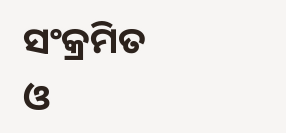ସଂକ୍ରମିତ ଓ